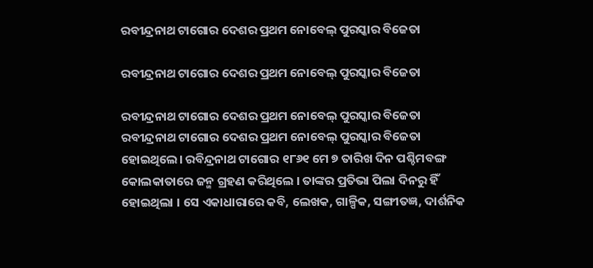ରବୀନ୍ଦ୍ରନାଥ ଟାଗୋର ଦେଶର ପ୍ରଥମ ନୋବେଲ୍ ପୁରସ୍କାର ବିଜେତା

ରବୀନ୍ଦ୍ରନାଥ ଟାଗୋର ଦେଶର ପ୍ରଥମ ନୋବେଲ୍ ପୁରସ୍କାର ବିଜେତା

ରବୀନ୍ଦ୍ରନାଥ ଟାଗୋର ଦେଶର ପ୍ରଥମ ନୋବେଲ୍ ପୁରସ୍କାର ବିଜେତା
ରବୀନ୍ଦ୍ରନାଥ ଟାଗୋର ଦେଶର ପ୍ରଥମ ନୋବେଲ୍ ପୁରସ୍କାର ବିଜେତା ହୋଇଥିଲେ। ରବିନ୍ଦ୍ରନାଥ ଟାଗୋର ୧୮୬୧ ମେ ୭ ତାରିଖ ଦିନ ପଶ୍ଚିମବଙ୍ଗ କୋଲକାତାରେ ଜନ୍ମ ଗ୍ରହଣ କରିଥିଲେ । ତାଙ୍କର ପ୍ରତିଭା ପିଲା ଦିନରୁ ହିଁ ହୋଇଥିଲା । ସେ ଏକାଧାରାରେ କବି, ଲେଖକ, ଗାଳ୍ପିକ, ସଙ୍ଗୀତଜ୍ଞ, ଦାର୍ଶନିକ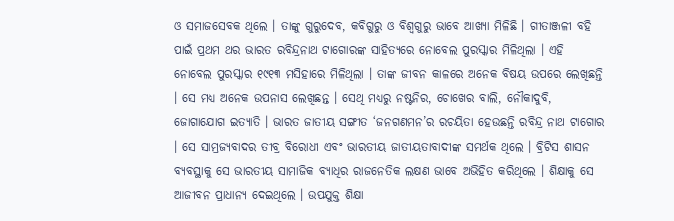ଓ ସମାଜସେବକ ଥିଲେ । ତାଙ୍କୁ ଗୁରୁଦେବ, କବିଗୁରୁ ଓ ବିଶ୍ୱଗୁରୁ ଭାବେ ଆଖ୍ୟା ମିଳିଛି । ଗୀତାଞ୍ଜଳୀ ବହି ପାଇଁ ପ୍ରଥମ ଥର ଭାରତ ରବିନ୍ଦ୍ରନାଥ ଟାଗୋରଙ୍କ ସାହିତ୍ୟରେ ନୋବେଲ ପୁରସ୍କାର ମିଳିଥିଲା । ଏହି ନୋବେଲ ପୁରସ୍କାର ୧୯୧୩ ମସିହାରେ ମିଳିଥିଲା । ତାଙ୍କ ଜୀବନ କାଳରେ ଅନେକ ବିଷୟ ଉପରେ ଲେଖିଛନ୍ତି । ସେ ମଧ୍ୟ ଅନେକ ଉପନାସ ଲେଖିଛନ୍ତ । ସେଥି ମଧ୍ୟରୁ ନଷ୍ଟନିର, ଚୋଖେର ବାଲି, ନୌକାଦୁବି, ଜୋଗାଯୋଗ ଇତ୍ୟାତି । ଭାରତ ଜାତୀୟ ସଙ୍ଗୀତ ‘ଜନଗଣମନ’ର ରଚୟିତା ହେଉଛନ୍ତି ରବିନ୍ଦ୍ର ନାଥ ଟାଗୋର । ସେ ସାମ୍ରଜ୍ୟବାଦର ତୀବ୍ର ବିରୋଧୀ ଏବଂ ଭାରତୀୟ ଜାତୀୟତାବାଦୀଙ୍କ ସମର୍ଥକ ଥିଲେ । ବ୍ରିଟିସ ଶାସନ ବ୍ୟବସ୍ଥାକୁ ସେ ଭାରତୀୟ ସାମାଜିକ ବ୍ୟାଧିର ରାଜନେତିକ ଲକ୍ଷଣ ଭାବେ ଅଭିହିତ କରିଥିଲେ । ଶିକ୍ଷାକୁ ସେ ଆଜୀବନ ପ୍ରାଧାନ୍ୟ ଦେଇଥିଲେ । ଉପଯୁକ୍ତ ଶିକ୍ଷା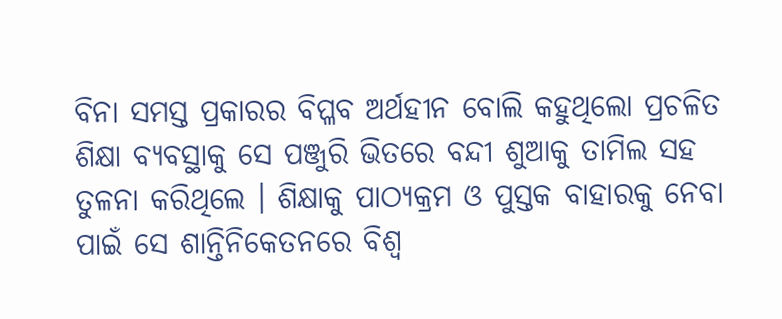ବିନା ସମସ୍ତ ପ୍ରକାରର ବିପ୍ଳବ ଅର୍ଥହୀନ ବୋଲି କହୁଥିଲୋ ପ୍ରଚଳିତ ଶିକ୍ଷା ବ୍ୟବସ୍ଥାକୁ ସେ ପଞ୍ଜୁରି ଭିତରେ ବନ୍ଦୀ ଶୁଆକୁ ତାମିଲ ସହ ତୁଳନା କରିଥିଲେ । ଶିକ୍ଷାକୁ ପାଠ୍ୟକ୍ରମ ଓ ପୁସ୍ତକ ବାହାରକୁ ନେବା ପାଇଁ ସେ ଶାନ୍ତିନିକେତନରେ ବିଶ୍ୱ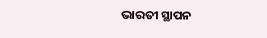ଭାରତୀ ସ୍ଥାପନ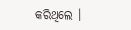କରିଥିଲେ ।